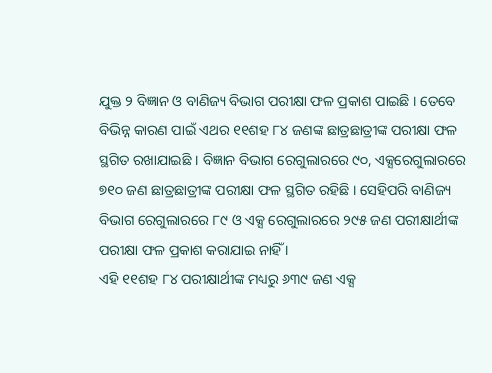ଯୁକ୍ତ ୨ ବିଜ୍ଞାନ ଓ ବାଣିଜ୍ୟ ବିଭାଗ ପରୀକ୍ଷା ଫଳ ପ୍ରକାଶ ପାଇଛି । ତେବେ ବିଭିନ୍ନ କାରଣ ପାଇଁ ଏଥର ୧୧ଶହ ୮୪ ଜଣଙ୍କ ଛାତ୍ରଛାତ୍ରୀଙ୍କ ପରୀକ୍ଷା ଫଳ ସ୍ଥଗିତ ରଖାଯାଇଛି । ବିଜ୍ଞାନ ବିଭାଗ ରେଗୁଲାରରେ ୯୦, ଏକ୍ସରେଗୁଲାରରେ ୭୧୦ ଜଣ ଛାତ୍ରଛାତ୍ରୀଙ୍କ ପରୀକ୍ଷା ଫଳ ସ୍ଥଗିତ ରହିଛି । ସେହିପରି ବାଣିଜ୍ୟ ବିଭାଗ ରେଗୁଲାରରେ ୮୯ ଓ ଏକ୍ସ ରେଗୁଲାରରେ ୨୯୫ ଜଣ ପରୀକ୍ଷାର୍ଥୀଙ୍କ ପରୀକ୍ଷା ଫଳ ପ୍ରକାଶ କରାଯାଇ ନାହିଁ ।
ଏହି ୧୧ଶହ ୮୪ ପରୀକ୍ଷାର୍ଥୀଙ୍କ ମଧ୍ୟରୁ ୬୩୯ ଜଣ ଏକ୍ସ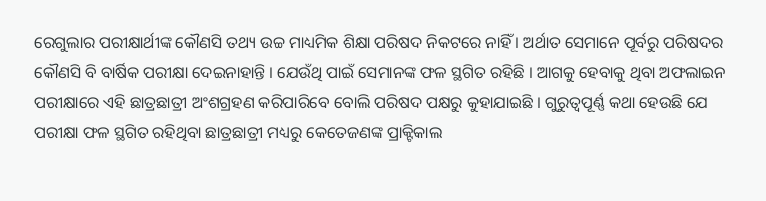ରେଗୁଲାର ପରୀକ୍ଷାର୍ଥୀଙ୍କ କୌଣସି ତଥ୍ୟ ଉଚ୍ଚ ମାଧ୍ୟମିକ ଶିକ୍ଷା ପରିଷଦ ନିକଟରେ ନାହିଁ । ଅର୍ଥାତ ସେମାନେ ପୂର୍ବରୁ ପରିଷଦର କୌଣସି ବି ବାର୍ଷିକ ପରୀକ୍ଷା ଦେଇନାହାନ୍ତି । ଯେଉଁଥି ପାଇଁ ସେମାନଙ୍କ ଫଳ ସ୍ଥଗିତ ରହିଛି । ଆଗକୁ ହେବାକୁ ଥିବା ଅଫଲାଇନ ପରୀକ୍ଷାରେ ଏହି ଛାତ୍ରଛାତ୍ରୀ ଅଂଶଗ୍ରହଣ କରିପାରିବେ ବୋଲି ପରିଷଦ ପକ୍ଷରୁ କୁହାଯାଇଛି । ଗୁରୁତ୍ୱପୂର୍ଣ୍ଣ କଥା ହେଉଛି ଯେ ପରୀକ୍ଷା ଫଳ ସ୍ଥଗିତ ରହିଥିବା ଛାତ୍ରଛାତ୍ରୀ ମଧ୍ୟରୁ କେତେଜଣଙ୍କ ପ୍ରାକ୍ଟିକାଲ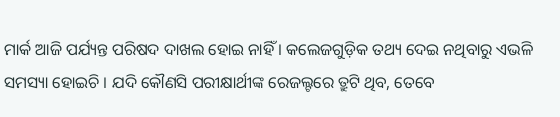ମାର୍କ ଆଜି ପର୍ଯ୍ୟନ୍ତ ପରିଷଦ ଦାଖଲ ହୋଇ ନାହିଁ । କଲେଜଗୁଡ଼ିକ ତଥ୍ୟ ଦେଇ ନଥିବାରୁ ଏଭଳି ସମସ୍ୟା ହୋଇଚି । ଯଦି କୌଣସି ପରୀକ୍ଷାର୍ଥୀଙ୍କ ରେଜଲ୍ଟରେ ତ୍ରୁଟି ଥିବ, ତେବେ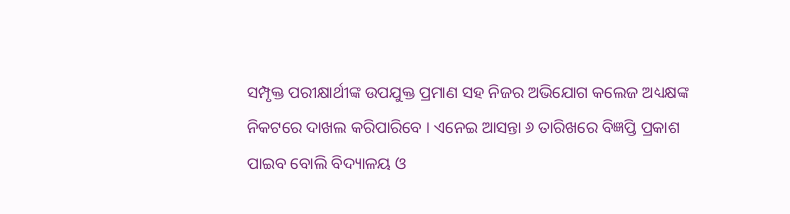ସମ୍ପୃକ୍ତ ପରୀକ୍ଷାର୍ଥୀଙ୍କ ଉପଯୁକ୍ତ ପ୍ରମାଣ ସହ ନିଜର ଅଭିଯୋଗ କଲେଜ ଅଧ୍ୟକ୍ଷଙ୍କ ନିକଟରେ ଦାଖଲ କରିପାରିବେ । ଏନେଇ ଆସନ୍ତା ୬ ତାରିଖରେ ବିଜ୍ଞପ୍ତି ପ୍ରକାଶ ପାଇବ ବୋଲି ବିଦ୍ୟାଳୟ ଓ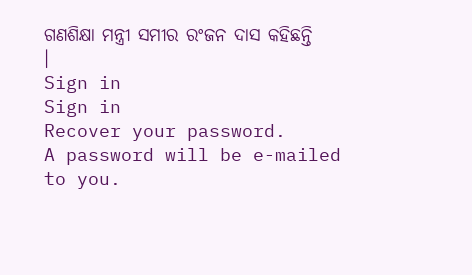ଗଣଶିକ୍ଷା ମନ୍ତ୍ରୀ ସମୀର ରଂଜନ ଦାସ କହିଛନ୍ତି ।
Sign in
Sign in
Recover your password.
A password will be e-mailed to you.